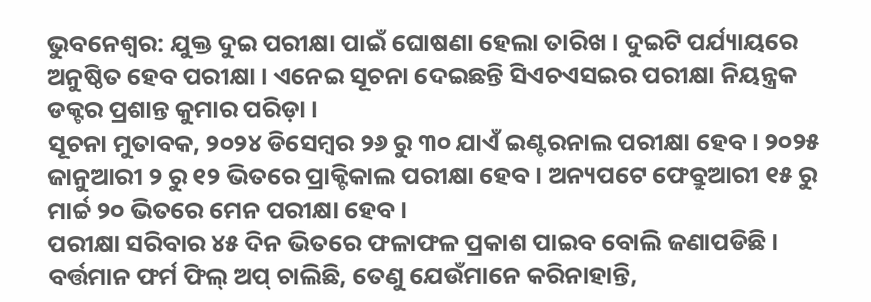ଭୁବନେଶ୍ବର: ଯୁକ୍ତ ଦୁଇ ପରୀକ୍ଷା ପାଇଁ ଘୋଷଣା ହେଲା ତାରିଖ । ଦୁଇଟି ପର୍ଯ୍ୟାୟରେ ଅନୁଷ୍ଠିତ ହେବ ପରୀକ୍ଷା । ଏନେଇ ସୂଚନା ଦେଇଛନ୍ତି ସିଏଚଏସଇର ପରୀକ୍ଷା ନିୟନ୍ତ୍ରକ ଡକ୍ଟର ପ୍ରଶାନ୍ତ କୁମାର ପରିଡ଼ା ।
ସୂଚନା ମୁତାବକ, ୨୦୨୪ ଡିସେମ୍ବର ୨୬ ରୁ ୩୦ ଯାଏଁ ଇଣ୍ଟରନାଲ ପରୀକ୍ଷା ହେବ । ୨୦୨୫ ଜାନୁଆରୀ ୨ ରୁ ୧୨ ଭିତରେ ପ୍ରାକ୍ଟିକାଲ ପରୀକ୍ଷା ହେବ । ଅନ୍ୟପଟେ ଫେବ୍ରୁଆରୀ ୧୫ ରୁ ମାର୍ଚ୍ଚ ୨୦ ଭିତରେ ମେନ ପରୀକ୍ଷା ହେବ ।
ପରୀକ୍ଷା ସରିବାର ୪୫ ଦିନ ଭିତରେ ଫଳାଫଳ ପ୍ରକାଶ ପାଇବ ବୋଲି ଜଣାପଡିଛି ।
ବର୍ତ୍ତମାନ ଫର୍ମ ଫିଲ୍ ଅପ୍ ଚାଲିଛି, ତେଣୁ ଯେଉଁମାନେ କରିନାହାନ୍ତି,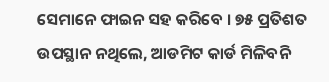ସେମାନେ ଫାଇନ ସହ କରିବେ । ୭୫ ପ୍ରତିଶତ ଉପସ୍ଥାନ ନଥିଲେ, ଆଡମିଟ କାର୍ଡ ମିଳିବନି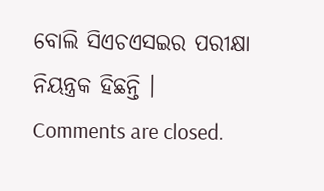ବୋଲି ସିଏଚଏସଇର ପରୀକ୍ଷା ନିୟନ୍ତ୍ରକ ହିଛନ୍ତି ।
Comments are closed.